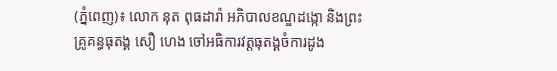(ភ្នំពេញ)៖ លោក នុត ពុធដារ៉ា អភិបាលខណ្ឌដង្កោ និងព្រះគ្រូគន្ធធុតង្គ សឿ ហេង ចៅអធិការវត្តធុតង្គចំការដូង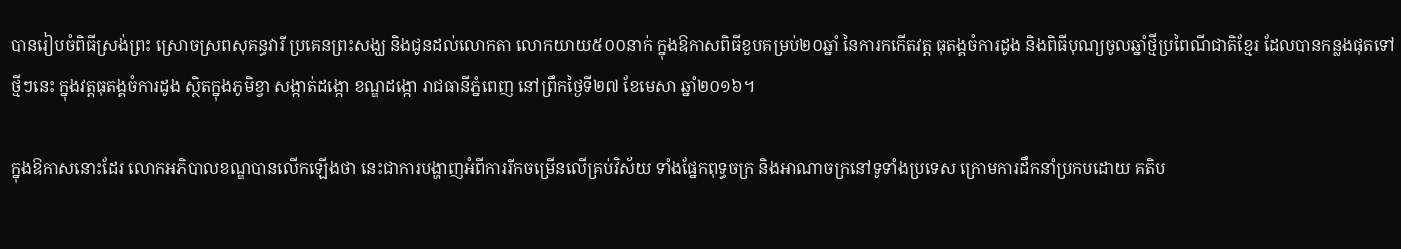បានរៀបចំពិធីស្រង់ព្រះ ស្រោចស្រពសុគន្ធវារី ប្រគេនព្រះសង្ឃ និងជូនដល់លោកតា លោកយាយ៥០០នាក់ ក្នុងឱកាសពិធីខួបគម្រប់២០ឆ្នាំ នៃការកកើតវត្ត ធុតង្គចំការដូង និងពិធីបុណ្យចូលឆ្នាំថ្មីប្រពៃណីជាតិខ្មែរ ដែលបានកន្លងផុតទៅថ្មីៗនេះ ក្នុងវត្តធុតង្គចំការដូង ស្ថិតក្នុងភូមិខ្វា សង្កាត់ដង្កោ ខណ្ឌដង្កោ រាជធានីភ្នំពេញ នៅព្រឹកថ្ងៃទី២៧ ខែមេសា ឆ្នាំ២០១៦។

ក្នុងឱកាសនោះដែរ លោកអភិបាលខណ្ឌបានលើកឡើងថា នេះជាការបង្ហាញអំពីការរីកចម្រើនលើគ្រប់វិស័យ ទាំងផ្នែកពុទ្ធចក្រ និងអាណាចក្រនៅទូទាំងប្រទេស ក្រោមការដឹកនាំប្រកបដោយ គតិប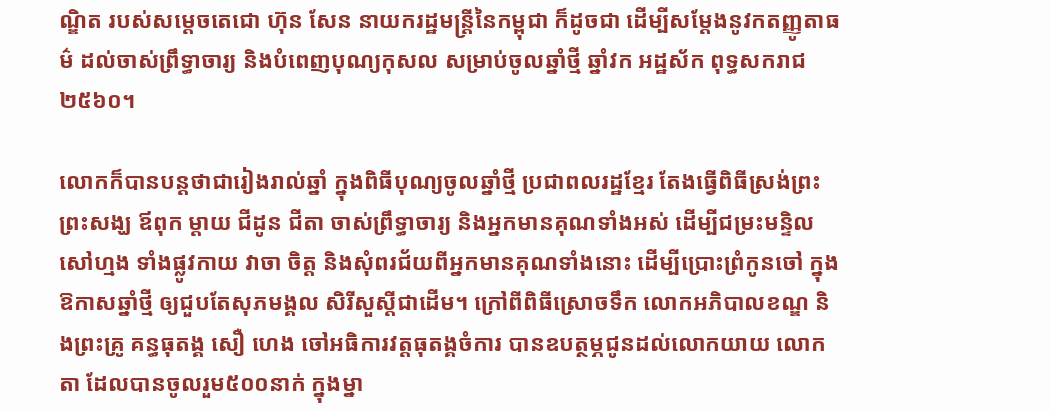ណ្ឌិត របស់សម្តេចតេជោ ហ៊ុន សែន នាយករដ្ឋមន្ត្រីនៃកម្ពុជា ក៏ដូចជា ដើម្បីសម្តែងនូវកតញ្ញូតាធម៌ ដល់ចាស់ព្រឹទ្ធាចារ្យ និងបំពេញបុណ្យកុសល សម្រាប់ចូលឆ្នាំថ្មី ឆ្នាំវក អដ្ឋស័ក ពុទ្ធសករាជ ២៥៦០។

លោកក៏បានបន្ដថាជារៀងរាល់ឆ្នាំ ក្នុងពិធីបុណ្យចូលឆ្នាំថ្មី ប្រជាពលរដ្ឋខ្មែរ តែងធ្វើពិធីស្រង់ព្រះ ព្រះសង្ឃ ឪពុក ម្តាយ ជីដូន ជីតា ចាស់ព្រឹទ្ធាចារ្យ និងអ្នកមានគុណទាំងអស់ ដើម្បីជម្រះមន្ទិលសៅហ្មង ទាំងផ្លូវកាយ វាចា ចិត្ត និងសុំពរជ័យពីអ្នកមានគុណទាំងនោះ ដើម្បីប្រោះព្រំកូនចៅ ក្នុងឱកាសឆ្នាំថ្មី ឲ្យជួបតែសុភមង្គល សិរីសួស្តីជាដើម។ ក្រៅពីពិធីស្រោចទឹក លោកអភិបាលខណ្ឌ និងព្រះគ្រូ គន្ធធុតង្គ សឿ ហេង ចៅអធិការវត្តធុតង្គចំការ បានឧបត្ថម្ភជូនដល់លោកយាយ លោកតា ដែលបានចូលរួម៥០០នាក់ ក្នុងម្នា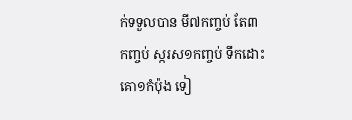ក់ទទួលបាន មី៧កញ្ចប់ តែ៣កញ្ចប់ ស្ករស១កញ្ចប់ ទឹកដោះគោ១កំប៉ុង ទៀ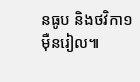នធូប និងថវិកា១ម៉ឺនរៀល៕